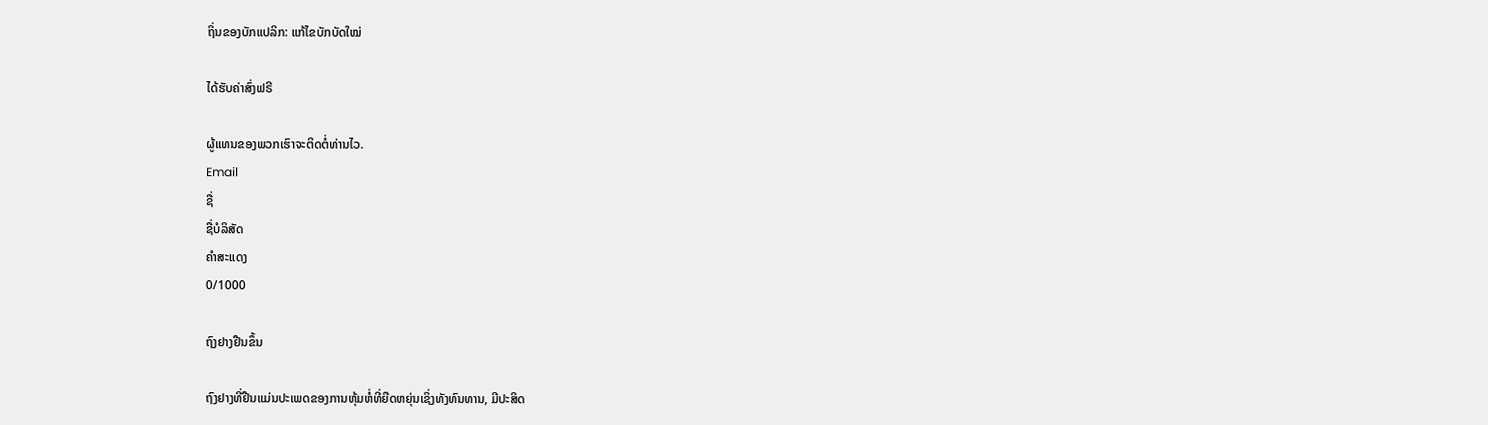ຖິ່ນຂອງບັກແປລິກ: ແກ້ໄຂບັກບັດໃໝ່

ໄດ້ຮັບຄ່າສົ່ງຟຣີ

ຜູ້ແທນຂອງພວກເຮົາຈະຕິດຕໍ່ທ່ານໄວ.
Email
ຊື່
ຊື່ບໍລິສັດ
ຄຳສະແດງ
0/1000

ຖົງຢາງຢືນຂຶ້ນ

ຖົງຢາງທີ່ຢືນແມ່ນປະເພດຂອງການຫຸ້ມຫໍ່ທີ່ຍືດຫຍຸ່ນເຊິ່ງທັງທົນທານ, ມີປະສິດ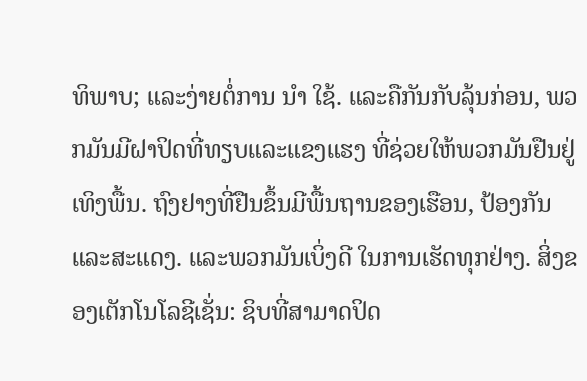ທິພາບ; ແລະງ່າຍຕໍ່ການ ນໍາ ໃຊ້. ແລະຄືກັນກັບລຸ້ນກ່ອນ, ພວກມັນມີຝາປິດທີ່ທຽບແລະແຂງແຮງ ທີ່ຊ່ວຍໃຫ້ພວກມັນຢືນຢູ່ເທິງພື້ນ. ຖົງຢາງທີ່ຢືນຂຶ້ນມີພື້ນຖານຂອງເຮືອນ, ປ້ອງກັນແລະສະແດງ. ແລະພວກມັນເບິ່ງດີ ໃນການເຮັດທຸກຢ່າງ. ສິ່ງຂອງເຕັກໂນໂລຊີເຊັ່ນ: ຊິບທີ່ສາມາດປິດ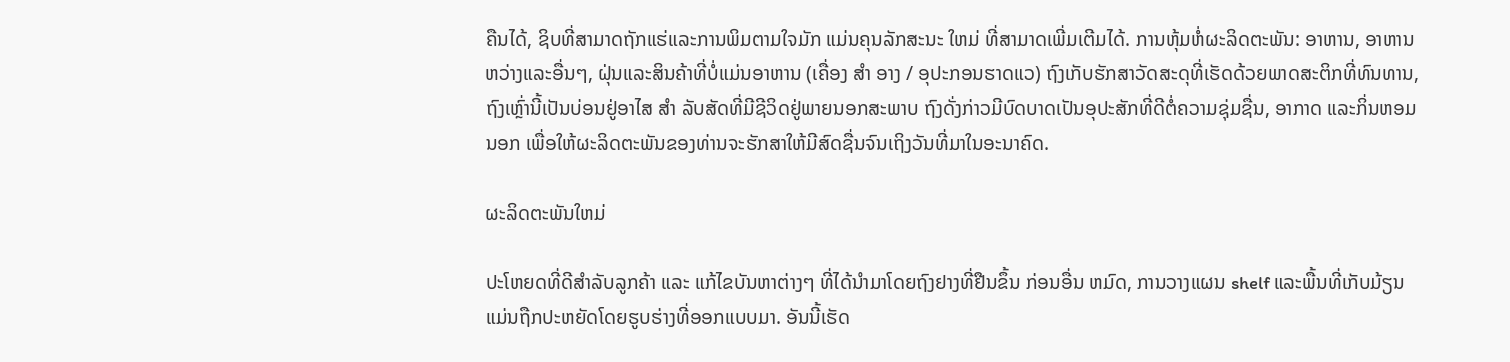ຄືນໄດ້, ຊິບທີ່ສາມາດຖັກແຮ່ແລະການພິມຕາມໃຈມັກ ແມ່ນຄຸນລັກສະນະ ໃຫມ່ ທີ່ສາມາດເພີ່ມເຕີມໄດ້. ການຫຸ້ມຫໍ່ຜະລິດຕະພັນ: ອາຫານ, ອາຫານຫວ່າງແລະອື່ນໆ, ຝຸ່ນແລະສິນຄ້າທີ່ບໍ່ແມ່ນອາຫານ (ເຄື່ອງ ສໍາ ອາງ / ອຸປະກອນຮາດແວ) ຖົງເກັບຮັກສາວັດສະດຸທີ່ເຮັດດ້ວຍພາດສະຕິກທີ່ທົນທານ, ຖົງເຫຼົ່ານີ້ເປັນບ່ອນຢູ່ອາໄສ ສໍາ ລັບສັດທີ່ມີຊີວິດຢູ່ພາຍນອກສະພາບ ຖົງດັ່ງກ່າວມີບົດບາດເປັນອຸປະສັກທີ່ດີຕໍ່ຄວາມຊຸ່ມຊື່ນ, ອາກາດ ແລະກິ່ນຫອມນອກ ເພື່ອໃຫ້ຜະລິດຕະພັນຂອງທ່ານຈະຮັກສາໃຫ້ມີສົດຊື່ນຈົນເຖິງວັນທີ່ມາໃນອະນາຄົດ.

ຜະລິດຕະພັນໃຫມ່

ປະໂຫຍດທີ່ດີສໍາລັບລູກຄ້າ ແລະ ແກ້ໄຂບັນຫາຕ່າງໆ ທີ່ໄດ້ນໍາມາໂດຍຖົງຢາງທີ່ຢືນຂຶ້ນ ກ່ອນອື່ນ ຫມົດ, ການວາງແຜນ shelf ແລະພື້ນທີ່ເກັບມ້ຽນແມ່ນຖືກປະຫຍັດໂດຍຮູບຮ່າງທີ່ອອກແບບມາ. ອັນນີ້ເຮັດ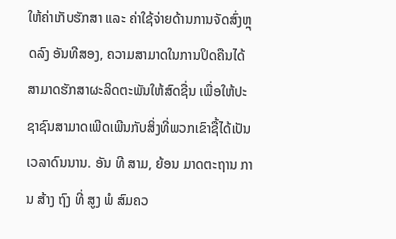ໃຫ້ຄ່າເກັບຮັກສາ ແລະ ຄ່າໃຊ້ຈ່າຍດ້ານການຈັດສົ່ງຫຼຸດລົງ ອັນທີສອງ, ຄວາມສາມາດໃນການປິດຄືນໄດ້ ສາມາດຮັກສາຜະລິດຕະພັນໃຫ້ສົດຊື່ນ ເພື່ອໃຫ້ປະຊາຊົນສາມາດເພີດເພີນກັບສິ່ງທີ່ພວກເຂົາຊື້ໄດ້ເປັນເວລາດົນນານ. ອັນ ທີ ສາມ, ຍ້ອນ ມາດຕະຖານ ການ ສ້າງ ຖົງ ທີ່ ສູງ ພໍ ສົມຄວ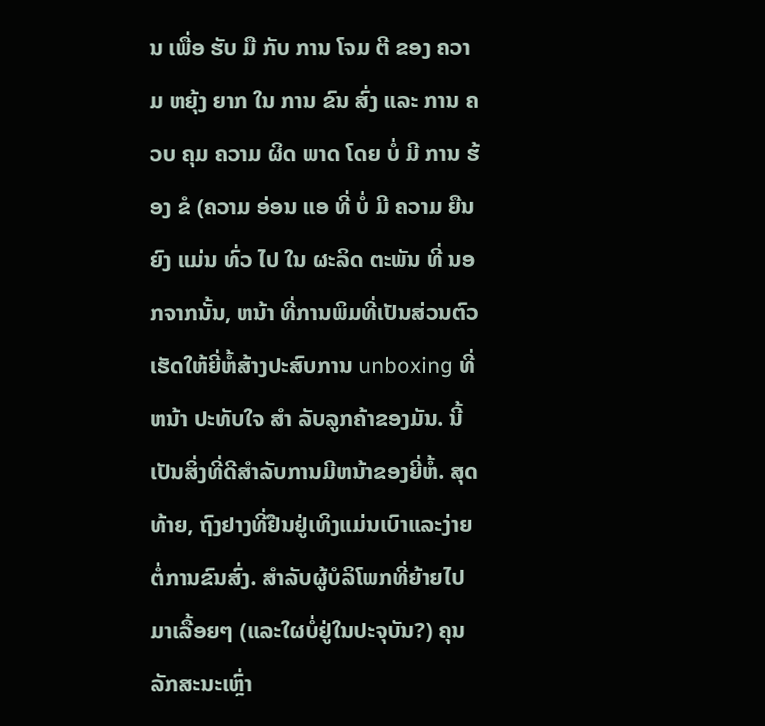ນ ເພື່ອ ຮັບ ມື ກັບ ການ ໂຈມ ຕີ ຂອງ ຄວາມ ຫຍຸ້ງ ຍາກ ໃນ ການ ຂົນ ສົ່ງ ແລະ ການ ຄວບ ຄຸມ ຄວາມ ຜິດ ພາດ ໂດຍ ບໍ່ ມີ ການ ຮ້ອງ ຂໍ (ຄວາມ ອ່ອນ ແອ ທີ່ ບໍ່ ມີ ຄວາມ ຍືນ ຍົງ ແມ່ນ ທົ່ວ ໄປ ໃນ ຜະລິດ ຕະພັນ ທີ່ ນອກຈາກນັ້ນ, ຫນ້າ ທີ່ການພິມທີ່ເປັນສ່ວນຕົວເຮັດໃຫ້ຍີ່ຫໍ້ສ້າງປະສົບການ unboxing ທີ່ ຫນ້າ ປະທັບໃຈ ສໍາ ລັບລູກຄ້າຂອງມັນ. ນີ້ເປັນສິ່ງທີ່ດີສໍາລັບການມີຫນ້າຂອງຍີ່ຫໍ້. ສຸດທ້າຍ, ຖົງຢາງທີ່ຢືນຢູ່ເທິງແມ່ນເບົາແລະງ່າຍຕໍ່ການຂົນສົ່ງ. ສໍາລັບຜູ້ບໍລິໂພກທີ່ຍ້າຍໄປມາເລື້ອຍໆ (ແລະໃຜບໍ່ຢູ່ໃນປະຈຸບັນ?) ຄຸນລັກສະນະເຫຼົ່າ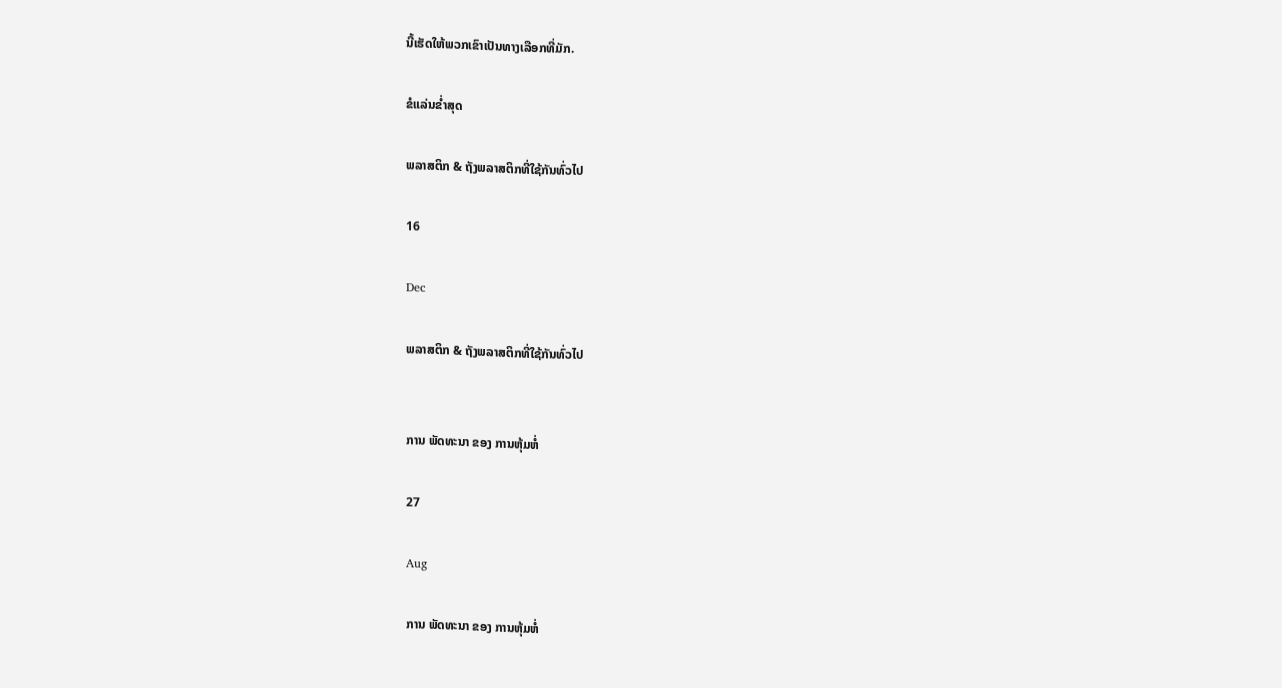ນີ້ເຮັດໃຫ້ພວກເຂົາເປັນທາງເລືອກທີ່ມັກ.

ຂໍແລ່ນຂໍ່າສຸດ

ພລາສຕິກ & ຖັງພລາສຕິກທີ່ໃຊ້ກັນທົ່ວໄປ

16

Dec

ພລາສຕິກ & ຖັງພລາສຕິກທີ່ໃຊ້ກັນທົ່ວໄປ


ການ ພັດທະນາ ຂອງ ການຫຸ້ມຫໍ່

27

Aug

ການ ພັດທະນາ ຂອງ ການຫຸ້ມຫໍ່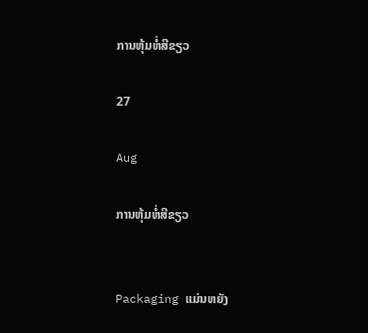ການຫຸ້ມຫໍ່ສີຂຽວ

27

Aug

ການຫຸ້ມຫໍ່ສີຂຽວ


Packaging ແມ່ນຫຍັງ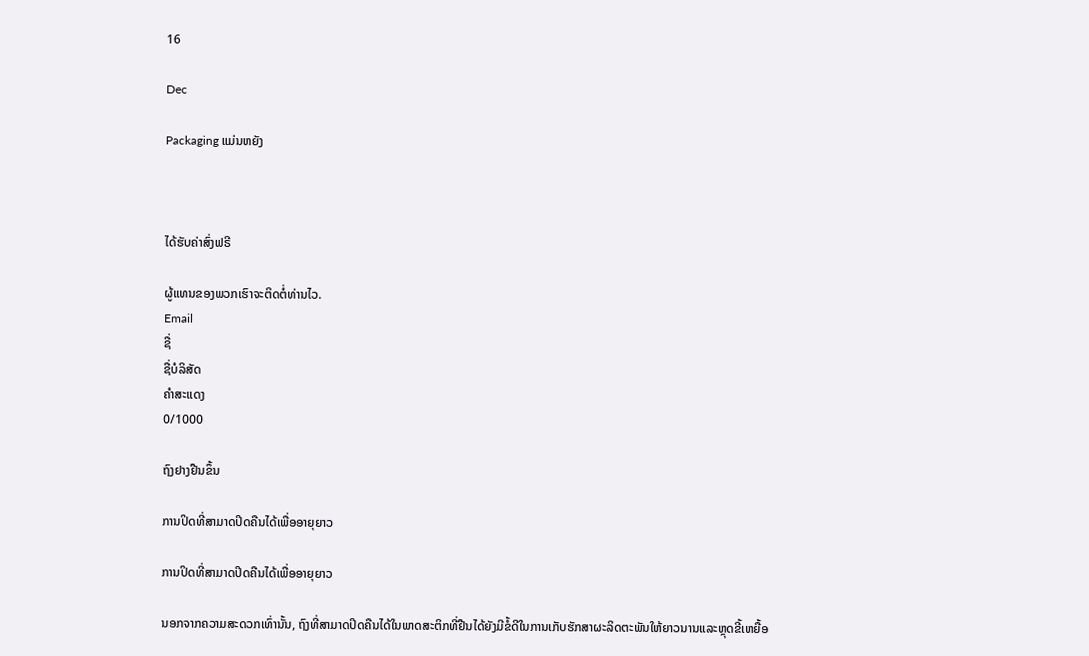16

Dec

Packaging ແມ່ນຫຍັງ



ໄດ້ຮັບຄ່າສົ່ງຟຣີ

ຜູ້ແທນຂອງພວກເຮົາຈະຕິດຕໍ່ທ່ານໄວ.
Email
ຊື່
ຊື່ບໍລິສັດ
ຄຳສະແດງ
0/1000

ຖົງຢາງຢືນຂຶ້ນ

ການປິດທີ່ສາມາດປິດຄືນໄດ້ເພື່ອອາຍຸຍາວ

ການປິດທີ່ສາມາດປິດຄືນໄດ້ເພື່ອອາຍຸຍາວ

ນອກຈາກຄວາມສະດວກເທົ່ານັ້ນ, ຖົງທີ່ສາມາດປິດຄືນໄດ້ໃນພາດສະຕິກທີ່ຢືນໄດ້ຍັງມີຂໍ້ດີໃນການເກັບຮັກສາຜະລິດຕະພັນໃຫ້ຍາວນານແລະຫຼຸດຂີ້ເຫຍື້ອ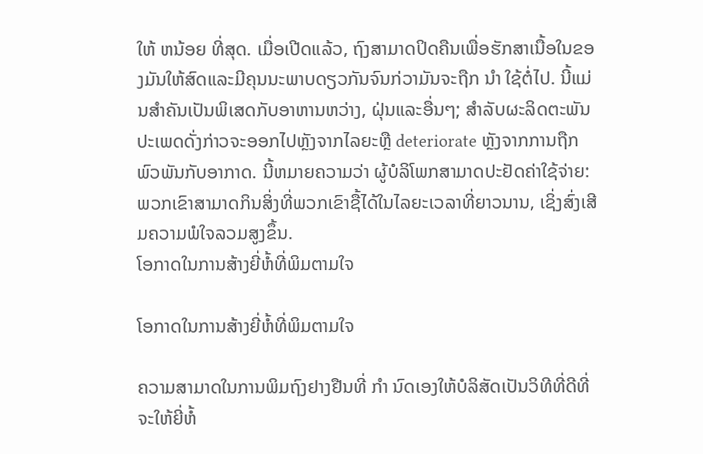ໃຫ້ ຫນ້ອຍ ທີ່ສຸດ. ເມື່ອເປີດແລ້ວ, ຖົງສາມາດປິດຄືນເພື່ອຮັກສາເນື້ອໃນຂອງມັນໃຫ້ສົດແລະມີຄຸນນະພາບດຽວກັນຈົນກ່ວາມັນຈະຖືກ ນໍາ ໃຊ້ຕໍ່ໄປ. ນີ້ແມ່ນສໍາຄັນເປັນພິເສດກັບອາຫານຫວ່າງ, ຝຸ່ນແລະອື່ນໆ; ສໍາລັບຜະລິດຕະພັນປະເພດດັ່ງກ່າວຈະອອກໄປຫຼັງຈາກໄລຍະຫຼື deteriorate ຫຼັງຈາກການຖືກພົວພັນກັບອາກາດ. ນີ້ຫມາຍຄວາມວ່າ ຜູ້ບໍລິໂພກສາມາດປະຢັດຄ່າໃຊ້ຈ່າຍ: ພວກເຂົາສາມາດກິນສິ່ງທີ່ພວກເຂົາຊື້ໄດ້ໃນໄລຍະເວລາທີ່ຍາວນານ, ເຊິ່ງສົ່ງເສີມຄວາມພໍໃຈລວມສູງຂຶ້ນ.
ໂອກາດໃນການສ້າງຍີ່ຫໍ້ທີ່ພິມຕາມໃຈ

ໂອກາດໃນການສ້າງຍີ່ຫໍ້ທີ່ພິມຕາມໃຈ

ຄວາມສາມາດໃນການພິມຖົງຢາງຢືນທີ່ ກໍາ ນົດເອງໃຫ້ບໍລິສັດເປັນວິທີທີ່ດີທີ່ຈະໃຫ້ຍີ່ຫໍ້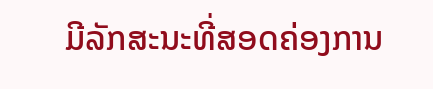ມີລັກສະນະທີ່ສອດຄ່ອງການ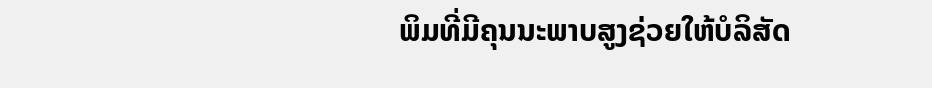ພິມທີ່ມີຄຸນນະພາບສູງຊ່ວຍໃຫ້ບໍລິສັດ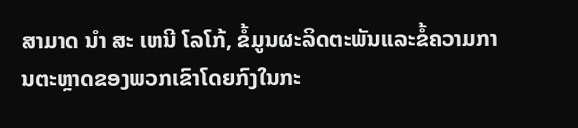ສາມາດ ນໍາ ສະ ເຫນີ ໂລໂກ້, ຂໍ້ມູນຜະລິດຕະພັນແລະຂໍ້ຄວາມການຕະຫຼາດຂອງພວກເຂົາໂດຍກົງໃນກະ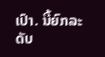ເປົາ. ນີ້ຍົກລະດັບ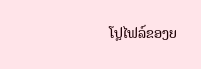ໂປຼໄຟລ໌ຂອງຍ